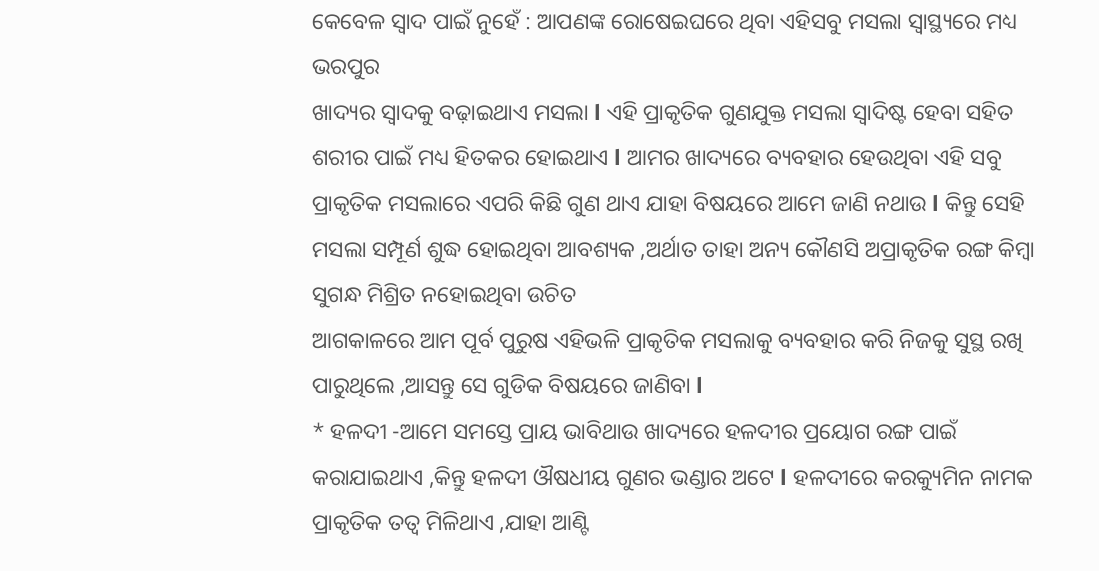କେବେଳ ସ୍ୱାଦ ପାଇଁ ନୁହେଁ : ଆପଣଙ୍କ ରୋଷେଇଘରେ ଥିବା ଏହିସବୁ ମସଲା ସ୍ୱାସ୍ଥ୍ୟରେ ମଧ୍ୟ ଭରପୁର
ଖାଦ୍ୟର ସ୍ବାଦକୁ ବଢ଼ାଇଥାଏ ମସଲା l ଏହି ପ୍ରାକୃତିକ ଗୁଣଯୁକ୍ତ ମସଲା ସ୍ୱାଦିଷ୍ଟ ହେବା ସହିତ ଶରୀର ପାଇଁ ମଧ୍ୟ ହିତକର ହୋଇଥାଏ l ଆମର ଖାଦ୍ୟରେ ବ୍ୟବହାର ହେଉଥିବା ଏହି ସବୁ ପ୍ରାକୃତିକ ମସଲାରେ ଏପରି କିଛି ଗୁଣ ଥାଏ ଯାହା ବିଷୟରେ ଆମେ ଜାଣି ନଥାଉ l କିନ୍ତୁ ସେହି ମସଲା ସମ୍ପୂର୍ଣ ଶୁଦ୍ଧ ହୋଇଥିବା ଆବଶ୍ୟକ ,ଅର୍ଥାତ ତାହା ଅନ୍ୟ କୌଣସି ଅପ୍ରାକୃତିକ ରଙ୍ଗ କିମ୍ବା ସୁଗନ୍ଧ ମିଶ୍ରିତ ନହୋଇଥିବା ଉଚିତ
ଆଗକାଳରେ ଆମ ପୂର୍ବ ପୁରୁଷ ଏହିଭଳି ପ୍ରାକୃତିକ ମସଲାକୁ ବ୍ୟବହାର କରି ନିଜକୁ ସୁସ୍ଥ ରଖି ପାରୁଥିଲେ ,ଆସନ୍ତୁ ସେ ଗୁଡିକ ବିଷୟରେ ଜାଣିବା l
* ହଳଦୀ -ଆମେ ସମସ୍ତେ ପ୍ରାୟ ଭାବିଥାଉ ଖାଦ୍ୟରେ ହଳଦୀର ପ୍ରୟୋଗ ରଙ୍ଗ ପାଇଁ କରାଯାଇଥାଏ ,କିନ୍ତୁ ହଳଦୀ ଔଷଧୀୟ ଗୁଣର ଭଣ୍ଡାର ଅଟେ l ହଳଦୀରେ କରକ୍ୟୁମିନ ନାମକ ପ୍ରାକୃତିକ ତତ୍ୱ ମିଳିଥାଏ ,ଯାହା ଆଣ୍ଟି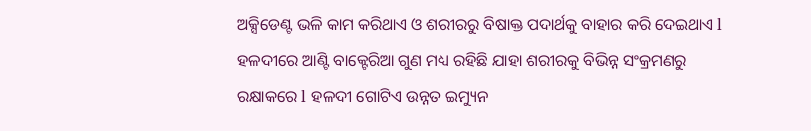ଅକ୍ସିଡେଣ୍ଟ ଭଳି କାମ କରିଥାଏ ଓ ଶରୀରରୁ ବିଷାକ୍ତ ପଦାର୍ଥକୁ ବାହାର କରି ଦେଇଥାଏ l ହଳଦୀରେ ଆଣ୍ଟି ବାକ୍ଟେରିଆ ଗୁଣ ମଧ୍ୟ ରହିଛି ଯାହା ଶରୀରକୁ ବିଭିନ୍ନ ସଂକ୍ରମଣରୁ ରକ୍ଷାକରେ l ହଳଦୀ ଗୋଟିଏ ଉନ୍ନତ ଇମ୍ୟୁନ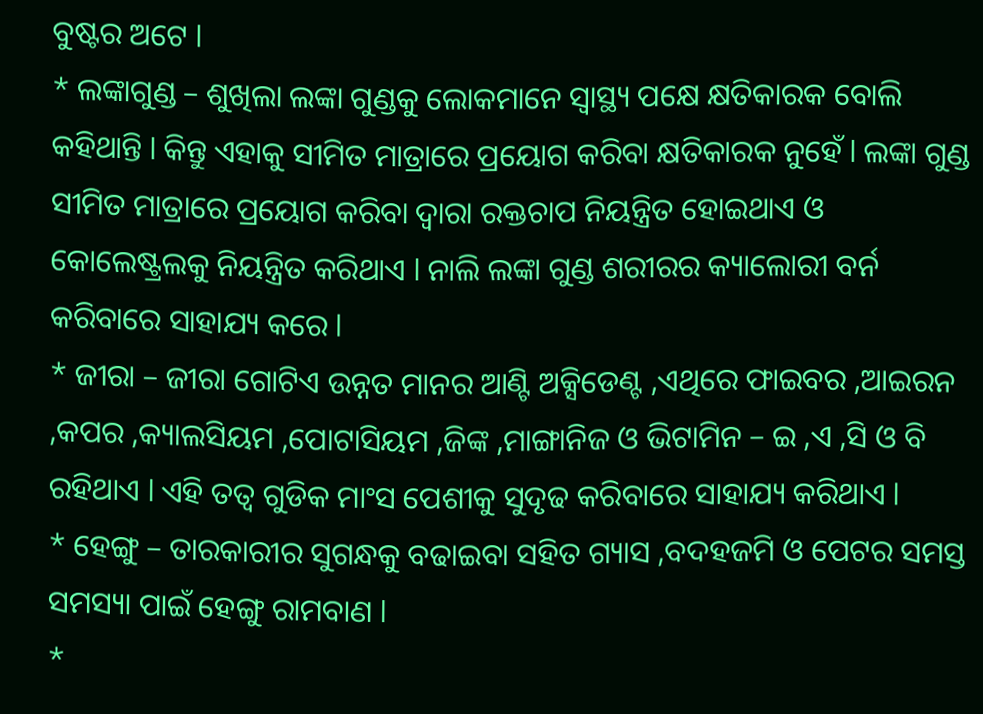ବୁଷ୍ଟର ଅଟେ l
* ଲଙ୍କାଗୁଣ୍ଡ – ଶୁଖିଲା ଲଙ୍କା ଗୁଣ୍ଡକୁ ଲୋକମାନେ ସ୍ୱାସ୍ଥ୍ୟ ପକ୍ଷେ କ୍ଷତିକାରକ ବୋଲି କହିଥାନ୍ତି l କିନ୍ତୁ ଏହାକୁ ସୀମିତ ମାତ୍ରାରେ ପ୍ରୟୋଗ କରିବା କ୍ଷତିକାରକ ନୁହେଁ l ଲଙ୍କା ଗୁଣ୍ଡ ସୀମିତ ମାତ୍ରାରେ ପ୍ରୟୋଗ କରିବା ଦ୍ୱାରା ରକ୍ତଚାପ ନିୟନ୍ତ୍ରିତ ହୋଇଥାଏ ଓ କୋଲେଷ୍ଟ୍ରଲକୁ ନିୟନ୍ତ୍ରିତ କରିଥାଏ l ନାଲି ଲଙ୍କା ଗୁଣ୍ଡ ଶରୀରର କ୍ୟାଲୋରୀ ବର୍ନ କରିବାରେ ସାହାଯ୍ୟ କରେ l
* ଜୀରା – ଜୀରା ଗୋଟିଏ ଉନ୍ନତ ମାନର ଆଣ୍ଟି ଅକ୍ସିଡେଣ୍ଟ ,ଏଥିରେ ଫାଇବର ,ଆଇରନ ,କପର ,କ୍ୟାଲସିୟମ ,ପୋଟାସିୟମ ,ଜିଙ୍କ ,ମାଙ୍ଗାନିଜ ଓ ଭିଟାମିନ – ଇ ,ଏ ,ସି ଓ ବି ରହିଥାଏ l ଏହି ତତ୍ୱ ଗୁଡିକ ମାଂସ ପେଶୀକୁ ସୁଦୃଢ କରିବାରେ ସାହାଯ୍ୟ କରିଥାଏ l
* ହେଙ୍ଗୁ – ତାରକାରୀର ସୁଗନ୍ଧକୁ ବଢାଇବା ସହିତ ଗ୍ୟାସ ,ବଦହଜମି ଓ ପେଟର ସମସ୍ତ ସମସ୍ୟା ପାଇଁ ହେଙ୍ଗୁ ରାମବାଣ l
*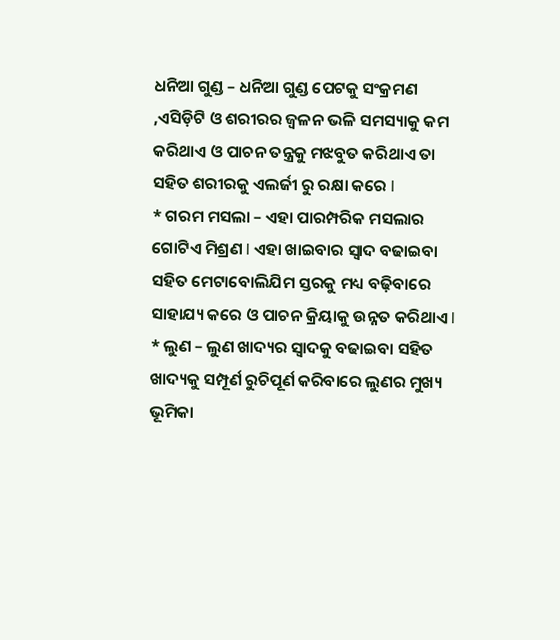ଧନିଆ ଗୁଣ୍ଡ – ଧନିଆ ଗୁଣ୍ଡ ପେଟକୁ ସଂକ୍ରମଣ ,ଏସିଡ଼ିଟି ଓ ଶରୀରର ଜ୍ବଳନ ଭଳି ସମସ୍ୟାକୁ କମ କରିଥାଏ ଓ ପାଚନ ତନ୍ତ୍ରକୁ ମଝବୁତ କରିଥାଏ ତା ସହିତ ଶରୀରକୁ ଏଲର୍ଜୀ ରୁ ରକ୍ଷା କରେ l
* ଗରମ ମସଲା – ଏହା ପାରମ୍ପରିକ ମସଲାର ଗୋଟିଏ ମିଶ୍ରଣ l ଏହା ଖାଇବାର ସ୍ୱାଦ ବଢାଇବା ସହିତ ମେଟାବୋଲିଯିମ ସ୍ତରକୁ ମଧ୍ୟ ବଢ଼ିବାରେ ସାହାଯ୍ୟ କରେ ଓ ପାଚନ କ୍ରିୟାକୁ ଉନ୍ନତ କରିଥାଏ l
* ଲୁଣ – ଲୁଣ ଖାଦ୍ୟର ସ୍ବାଦକୁ ବଢାଇବା ସହିତ ଖାଦ୍ୟକୁ ସମ୍ପୂର୍ଣ ରୁଚିପୂର୍ଣ କରିବାରେ ଲୁଣର ମୁଖ୍ୟ ଭୂମିକା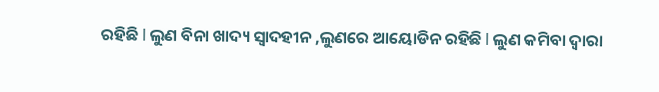ରହିଛି l ଲୁଣ ବିନା ଖାଦ୍ୟ ସ୍ଵାଦହୀନ ,ଲୁଣରେ ଆୟୋଡିନ ରହିଛି l ଲୁଣ କମିବା ଦ୍ୱାରା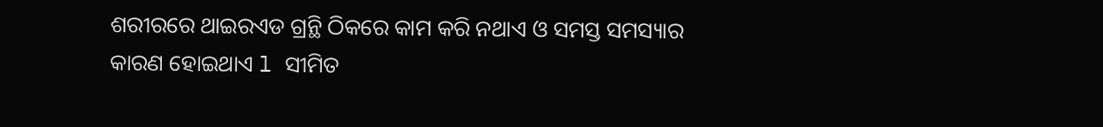ଶରୀରରେ ଥାଇରଏଡ ଗ୍ରନ୍ଥି ଠିକରେ କାମ କରି ନଥାଏ ଓ ସମସ୍ତ ସମସ୍ୟାର କାରଣ ହୋଇଥାଏ l ସୀମିତ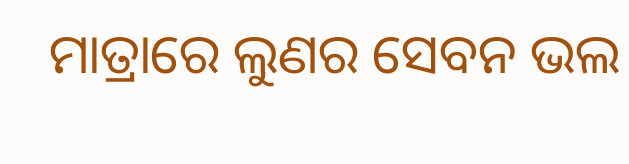ମାତ୍ରାରେ ଲୁଣର ସେବନ ଭଲ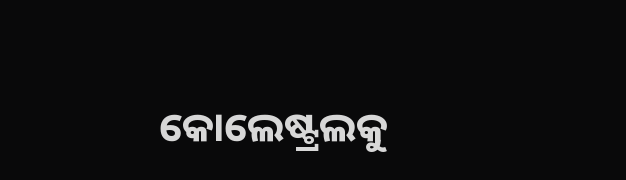କୋଲେଷ୍ଟ୍ରଲକୁ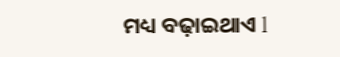ମଧ୍ୟ ବଢ଼ାଇଥାଏ l